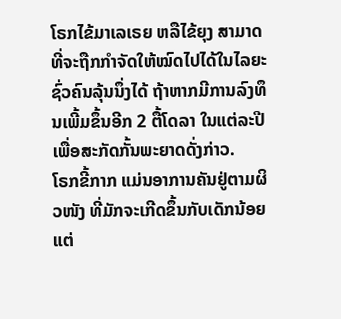ໂຣກໄຂ້ມາເລເຣຍ ຫລືໄຂ້ຍຸງ ສາມາດທີ່ຈະຖືກກຳຈັດໃຫ້ໝົດໄປໄດ້ໃນໄລຍະຊົ່ວຄົນລຸ້ນນຶ່ງໄດ້ ຖ້າຫາກມີການລົງທຶນເພີ້ມຂຶ້ນອີກ 2 ຕື້ໂດລາ ໃນແຕ່ລະປີ ເພື່ອສະກັດກັ້ນພະຍາດດັ່ງກ່າວ.
ໂຣກຂີ້ກາກ ແມ່ນອາການຄັນຢູ່ຕາມຜິວໜັງ ທີ່ມັກຈະເກີດຂຶ້ນກັບເດັກນ້ອຍ ແຕ່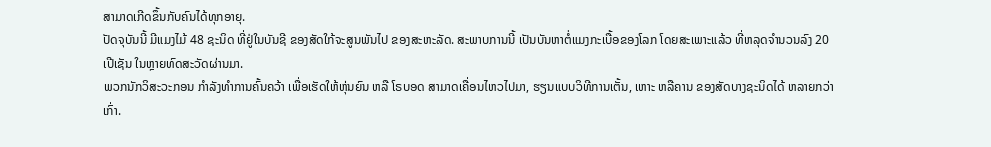ສາມາດເກີດຂຶ້ນກັບຄົນໄດ້ທຸກອາຍຸ.
ປັດຈຸບັນນີ້ ມີແມງໄມ້ 48 ຊະນິດ ທີ່ຢູ່ໃນບັນຊີ ຂອງສັດໃກ້ຈະສູນພັນໄປ ຂອງສະຫະລັດ. ສະພາບການນີ້ ເປັນບັນຫາຕໍ່ແມງກະເບື້ອຂອງໂລກ ໂດຍສະເພາະແລ້ວ ທີ່ຫລຸດຈຳນວນລົງ 20 ເປີເຊັນ ໃນຫຼາຍທົດສະວັດຜ່ານມາ.
ພວກນັກວິສະວະກອນ ກຳລັງທຳການຄົ້ນຄວ້າ ເພື່ອເຮັດໃຫ້ຫຸ່ນຍົນ ຫລື ໂຣບອດ ສາມາດເຄື່ອນໄຫວໄປມາ, ຮຽນແບບວິທີການເຕັ້ນ, ເຫາະ ຫລືຄານ ຂອງສັດບາງຊະນິດໄດ້ ຫລາຍກວ່າເກົ່າ.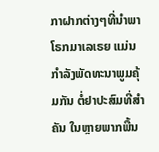ກາຝາກຕ່າງໆທີ່ນຳພາໂຣກມາເລເຣຍ ແມ່ນກຳລັງພັດທະນາພູມຄຸ້ມກັນ ຕໍ່ຢາປະສົມທີ່ສຳຄັນ ໃນຫຼາຍພາກພື້ນ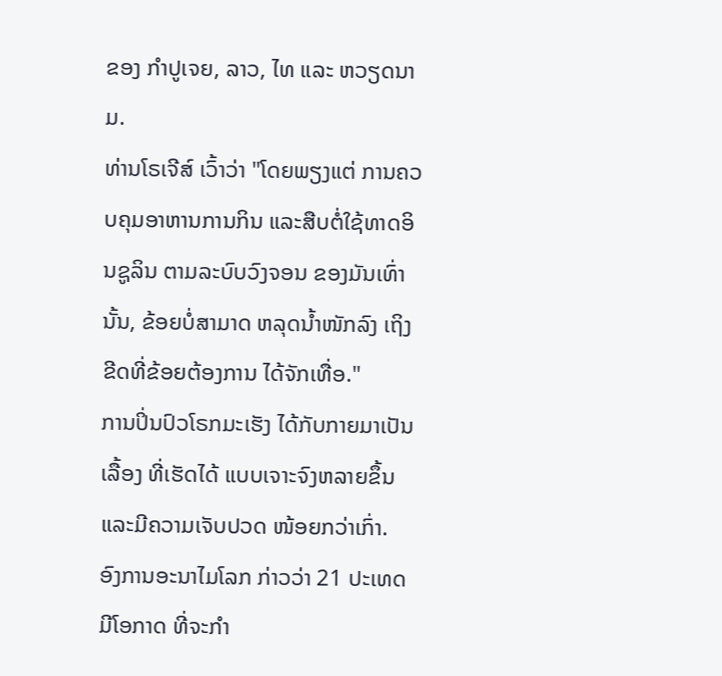ຂອງ ກຳປູເຈຍ, ລາວ, ໄທ ແລະ ຫວຽດນາມ.
ທ່ານໂຣເຈີສ໌ ເວົ້າວ່າ "ໂດຍພຽງແຕ່ ການຄວບຄຸມອາຫານການກິນ ແລະສືບຕໍ່ໃຊ້ທາດອິນຊູລິນ ຕາມລະບົບວົງຈອນ ຂອງມັນເທົ່ານັ້ນ, ຂ້ອຍບໍ່ສາມາດ ຫລຸດນ້ຳໜັກລົງ ເຖິງຂີດທີ່ຂ້ອຍຕ້ອງການ ໄດ້ຈັກເທື່ອ."
ການປິ່ນປົວໂຣກມະເຮັງ ໄດ້ກັບກາຍມາເປັນເລື້ອງ ທີ່ເຮັດໄດ້ ແບບເຈາະຈົງຫລາຍຂຶ້ນ ແລະມີຄວາມເຈັບປວດ ໜ້ອຍກວ່າເກົ່າ.
ອົງການອະນາໄມໂລກ ກ່າວວ່າ 21 ປະເທດ ມີໂອກາດ ທີ່ຈະກຳ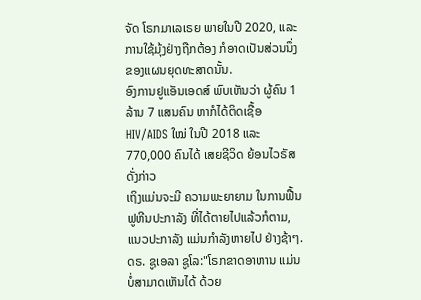ຈັດ ໂຣກມາເລເຣຍ ພາຍໃນປີ 2020, ແລະ ການໃຊ້ມຸ້ງຢ່າງຖືກຕ້ອງ ກໍອາດເປັນສ່ວນນຶ່ງ ຂອງແຜນຍຸດທະສາດນັ້ນ.
ອົງການຢູແອັນເອດສ໌ ພົບເຫັນວ່າ ຜູ້ຄົນ 1 ລ້ານ 7 ແສນຄົນ ຫາກໍໄດ້ຕິດເຊື້ອ HIV/AIDS ໃໝ່ ໃນປີ 2018 ແລະ 770,000 ຄົນໄດ້ ເສຍຊີວິດ ຍ້ອນໄວຣັສດັ່ງກ່າວ
ເຖິງແມ່ນຈະມີ ຄວາມພະຍາຍາມ ໃນການຟື້ນ ຟູຫີນປະກາລັງ ທີ່ໄດ້ຕາຍໄປແລ້ວກໍຕາມ, ແນວປະກາລັງ ແມ່ນກຳລັງຫາຍໄປ ຢ່າງຊ້າໆ.
ດຣ. ຊູເອລາ ຊູໂລ:"ໂຣກຂາດອາຫານ ແມ່ນບໍ່ສາມາດເຫັນໄດ້ ດ້ວຍ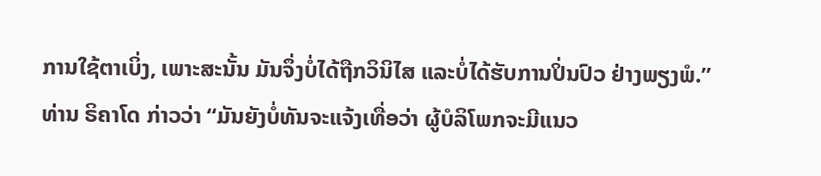ການໃຊ້ຕາເບິ່ງ, ເພາະສະນັ້ນ ມັນຈຶ່ງບໍ່ໄດ້ຖືກວິນິໄສ ແລະບໍ່ໄດ້ຮັບການປິ່ນປົວ ຢ່າງພຽງພໍ.”
ທ່ານ ຣິຄາໂດ ກ່າວວ່າ “ມັນຍັງບໍ່ທັນຈະແຈ້ງເທື່ອວ່າ ຜູ້ບໍລິໂພກຈະມີແນວ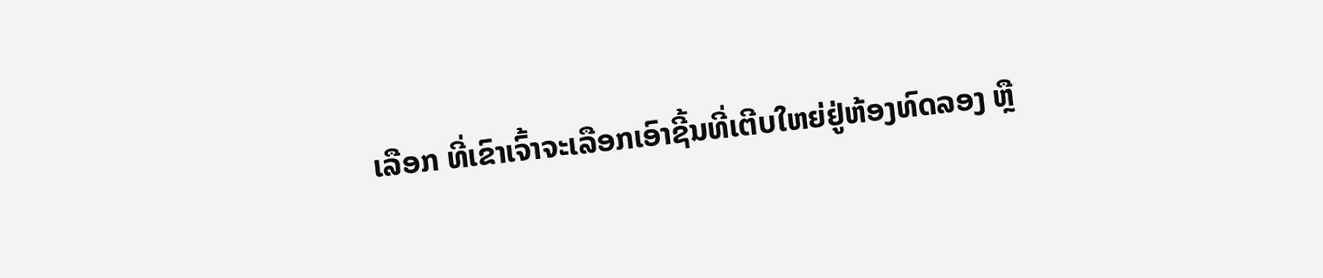ເລືອກ ທີ່ເຂົາເຈົ້າຈະເລືອກເອົາຊີ້ນທີ່ເຕີບໃຫຍ່ຢູ່ຫ້ອງທົດລອງ ຫຼື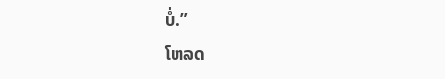ບໍ່.”
ໂຫລດ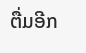ຕື່ມອີກ